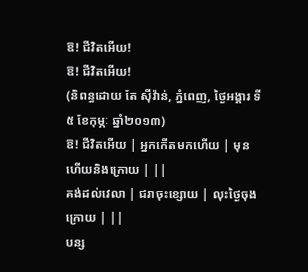ឱ! ជីវិតអើយ!
ឱ! ជីវិតអើយ!
(និពន្ធដោយ តែ ស៊ីវ៉ាន់, ភ្នំពេញ, ថ្ងៃអង្គារ ទី៥ ខែកុម្ភៈ ឆ្នាំ២០១៣)
ឱ! ជីវិតអើយ | អ្នកកើតមកហើយ | មុនហើយនិងក្រោយ | ||
គង់ដល់វេលា | ជរាចុះខ្សោយ | លុះថ្ងៃចុងក្រោយ | ||
បន្ស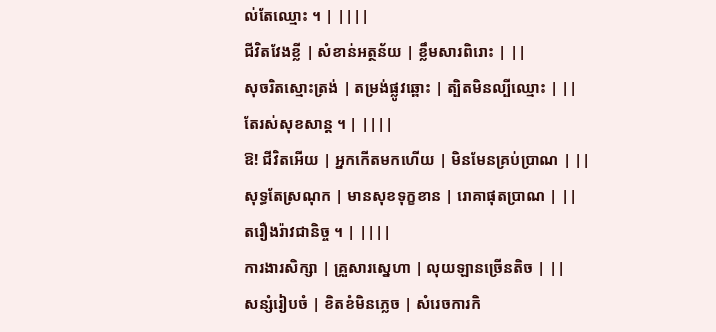ល់តែឈ្មោះ ។ | ||||
ជីវិតវែងខ្លី | សំខាន់អត្ថន័យ | ខ្លឹមសារពិរោះ | ||
សុចរិតស្មោះត្រង់ | តម្រង់ផ្លូវឆ្ពោះ | ត្បិតមិនល្បីឈ្មោះ | ||
តែរស់សុខសាន្ត ។ | ||||
ឱ! ជីវិតអើយ | អ្នកកើតមកហើយ | មិនមែនគ្រប់ប្រាណ | ||
សុទ្ធតែស្រណុក | មានសុខទុក្ខខាន | រោគាផុតប្រាណ | ||
តរឿងរ៉ាវជានិច្ច ។ | ||||
ការងារសិក្សា | គ្រួសារស្នេហា | លុយឡានច្រើនតិច | ||
សន្សំរៀបចំ | ខិតខំមិនភ្លេច | សំរេចការកិ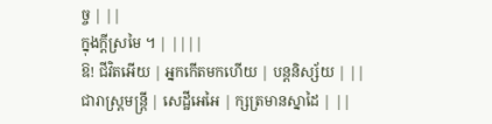ច្ច | ||
ក្នុងក្តីស្រមៃ ។ | ||||
ឱ! ជីវិតអើយ | អ្នកកើតមកហើយ | បន្តនិស្ស័យ | ||
ជារាស្រ្តមន្ត្រី | សេដ្ឋីអេអៃ | ក្សត្រមានស្នាដៃ | ||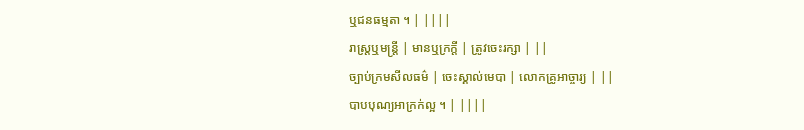ឬជនធម្មតា ។ | ||||
រាស្រ្តឬមន្ត្រី | មានឬក្រក្តី | ត្រូវចេះរក្សា | ||
ច្បាប់ក្រមសីលធម៌ | ចេះស្គាល់មេបា | លោកគ្រូអាច្ចារ្យ | ||
បាបបុណ្យអាក្រក់ល្អ ។ | ||||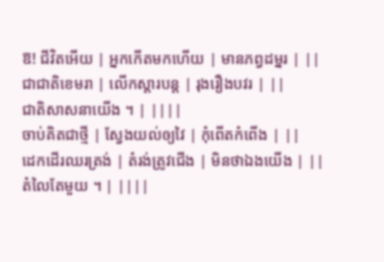ឱ! ជីវិតអើយ | អ្នកកើតមកហើយ | មានភព្វដម្នរ | ||
ជាជាតិខេមរា | លើកស្តារបន្ត | រុងរឿងបវរ | ||
ជាតិសាសនាយើង ។ | ||||
ចាប់គិតជាថ្មី | ស្វែងយល់ឲ្យវៃ | កុំពើតកំពើង | ||
ដេកដើរឈរត្រង់ | តំរង់ត្រូវជើង | មិនថាឯងយើង | ||
តំលៃតែមួយ ។ | ||||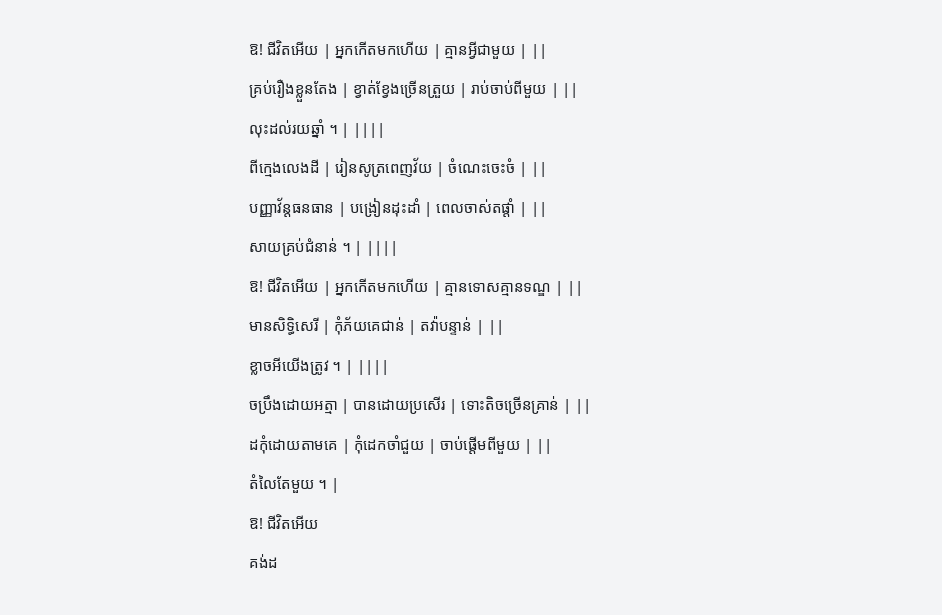ឱ! ជីវិតអើយ | អ្នកកើតមកហើយ | គ្មានអ្វីជាមួយ | ||
គ្រប់រឿងខ្លួនតែង | ខ្វាត់ខ្វែងច្រើនត្រួយ | រាប់ចាប់ពីមួយ | ||
លុះដល់រយឆ្នាំ ។ | ||||
ពីក្មេងលេងដី | រៀនសូត្រពេញវ័យ | ចំណេះចេះចំ | ||
បញ្ញាវ័ន្តធនធាន | បង្រៀនដុះដាំ | ពេលចាស់តផ្តាំ | ||
សាយគ្រប់ជំនាន់ ។ | ||||
ឱ! ជីវិតអើយ | អ្នកកើតមកហើយ | គ្មានទោសគ្មានទណ្ឌ | ||
មានសិទ្ធិសេរី | កុំភ័យគេជាន់ | តវ៉ាបន្ទាន់ | ||
ខ្លាចអីយើងត្រូវ ។ | ||||
ចប្រឹងដោយអត្មា | បានដោយប្រសើរ | ទោះតិចច្រើនគ្រាន់ | ||
ដកុំដោយតាមគេ | កុំដេកចាំជួយ | ចាប់ផ្ដើមពីមួយ | ||
តំលៃតែមួយ ។ |
ឱ! ជីវិតអើយ
គង់ដ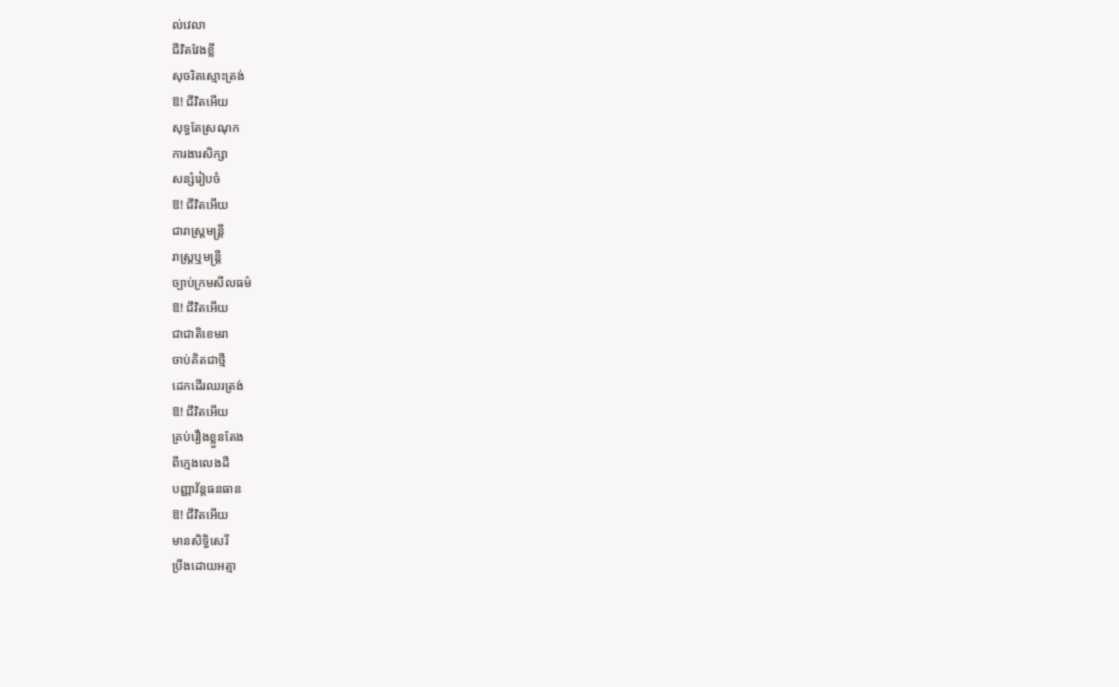ល់វេលា
ជីវិតវែងខ្លី
សុចរិតស្មោះត្រង់
ឱ! ជីវិតអើយ
សុទ្ធតែស្រណុក
ការងារសិក្សា
សន្សំរៀបចំ
ឱ! ជីវិតអើយ
ជារាស្រ្តមន្ត្រី
រាស្រ្តឬមន្ត្រី
ច្បាប់ក្រមសីលធម៌
ឱ! ជីវិតអើយ
ជាជាតិខេមរា
ចាប់គិតជាថ្មី
ដេកដើរឈរត្រង់
ឱ! ជីវិតអើយ
គ្រប់រឿងខ្លួនតែង
ពីក្មេងលេងដី
បញ្ញាវ័ន្តធនធាន
ឱ! ជីវិតអើយ
មានសិទ្ធិសេរី
ប្រឹងដោយអត្មា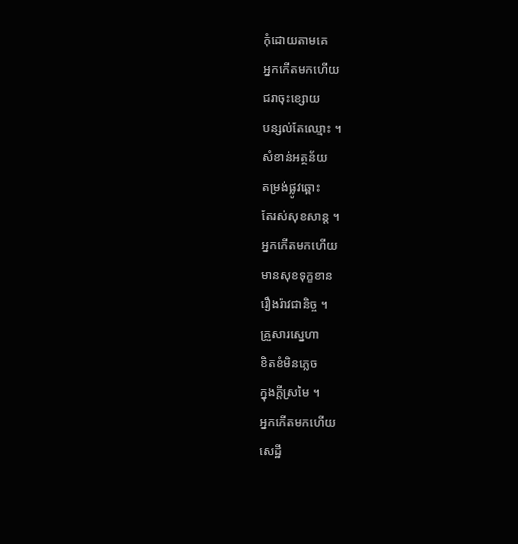កុំដោយតាមគេ
អ្នកកើតមកហើយ
ជរាចុះខ្សោយ
បន្សល់តែឈ្មោះ ។
សំខាន់អត្ថន័យ
តម្រង់ផ្លូវឆ្ពោះ
តែរស់សុខសាន្ត ។
អ្នកកើតមកហើយ
មានសុខទុក្ខខាន
រឿងរ៉ាវជានិច្ច ។
គ្រួសារស្នេហា
ខិតខំមិនភ្លេច
ក្នុងក្តីស្រមៃ ។
អ្នកកើតមកហើយ
សេដ្ឋី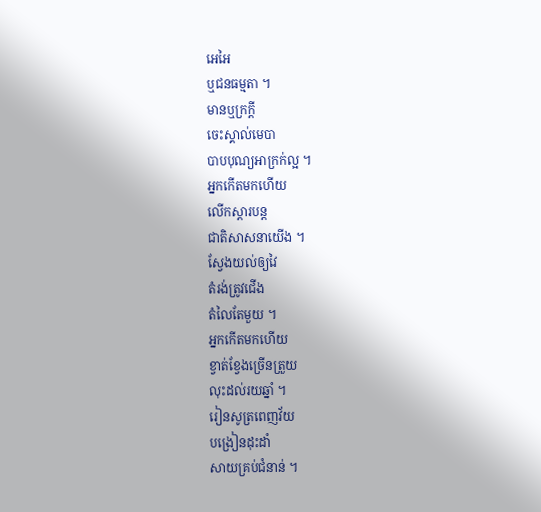អេអៃ
ឬជនធម្មតា ។
មានឬក្រក្តី
ចេះស្គាល់មេបា
បាបបុណ្យអាក្រក់ល្អ ។
អ្នកកើតមកហើយ
លើកស្តារបន្ត
ជាតិសាសនាយើង ។
ស្វែងយល់ឲ្យវៃ
តំរង់ត្រូវជើង
តំលៃតែមួយ ។
អ្នកកើតមកហើយ
ខ្វាត់ខ្វែងច្រើនត្រួយ
លុះដល់រយឆ្នាំ ។
រៀនសូត្រពេញវ័យ
បង្រៀនដុះដាំ
សាយគ្រប់ជំនាន់ ។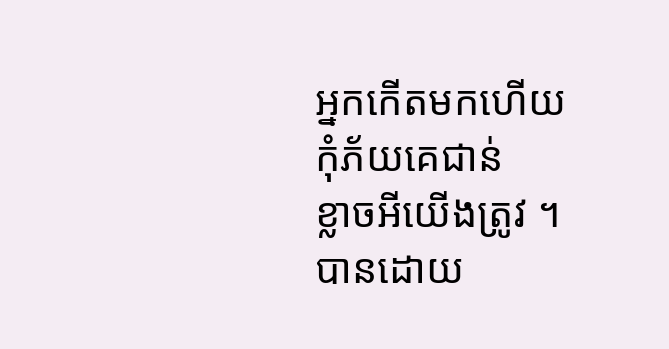អ្នកកើតមកហើយ
កុំភ័យគេជាន់
ខ្លាចអីយើងត្រូវ ។
បានដោយ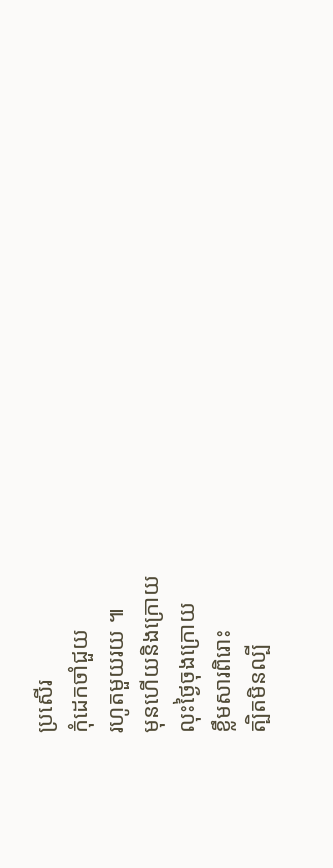ប្រសើរ
កុំដេកចាំជួយ
រហូតមួយរយ ៕
មុនហើយនិងក្រោយ
លុះថ្ងៃចុងក្រោយ
ខ្លឹមសារពិរោះ
ត្បិតមិនល្បី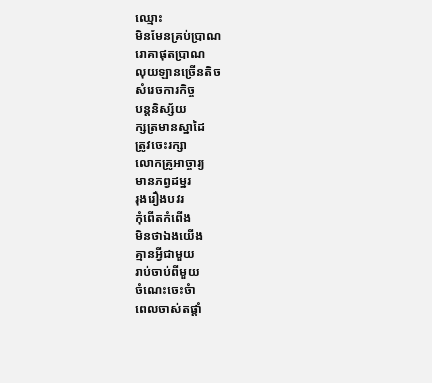ឈ្មោះ
មិនមែនគ្រប់ប្រាណ
រោគាផុតប្រាណ
លុយឡានច្រើនតិច
សំរេចការកិច្ច
បន្តនិស្ស័យ
ក្សត្រមានស្នាដៃ
ត្រូវចេះរក្សា
លោកគ្រូអាច្ចារ្យ
មានភព្វដម្នរ
រុងរឿងបវរ
កុំពើតកំពើង
មិនថាឯងយើង
គ្មានអ្វីជាមួយ
រាប់ចាប់ពីមួយ
ចំណេះចេះចំា
ពេលចាស់តផ្តាំ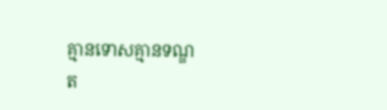គ្មានទោសគ្មានទណ្ឌ
ត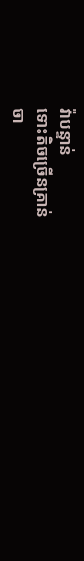វ៉ាបន្ទាន់
ទោះតិចច្រើនគ្រាន់
ចា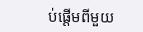ប់ផ្ដើមពីមួយ